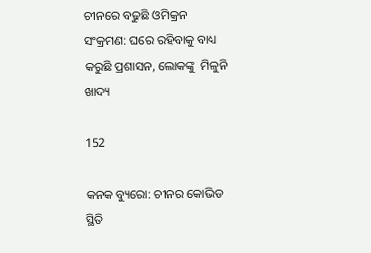ଚୀନରେ ବଢୁଛି ଓମିକ୍ରନ ସଂକ୍ରମଣ: ଘରେ ରହିବାକୁ ବାଧ୍ୟ କରୁଛି ପ୍ରଶାସନ, ଲୋକଙ୍କୁ  ମିଳୁନି ଖାଦ୍ୟ

152

କନକ ବ୍ୟୁରୋ: ଚୀନର କୋଭିଡ ସ୍ଥିତି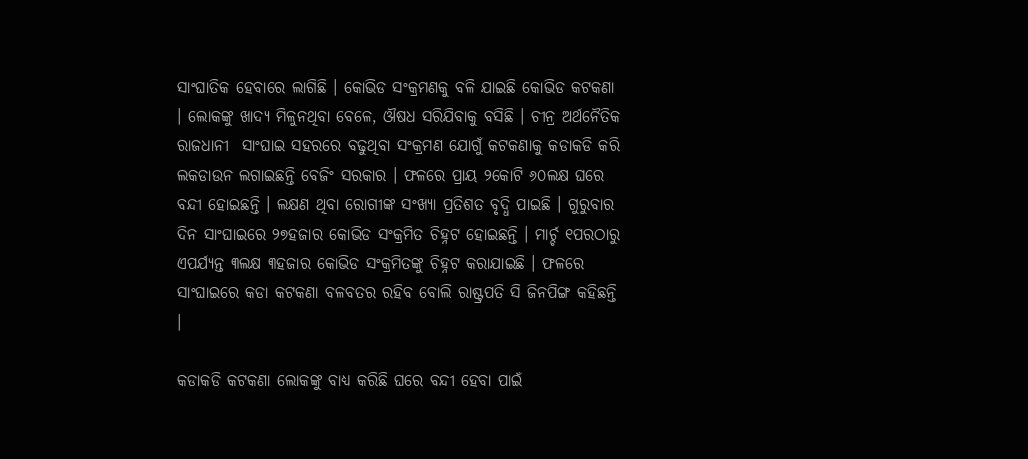ସାଂଘାତିକ ହେବାରେ ଲାଗିଛି । କୋଭିଡ ସଂକ୍ରମଣକୁ ବଳି ଯାଇଛି କୋଭିଡ କଟକଣା । ଲୋକଙ୍କୁ ଖାଦ୍ୟ ମିଳୁନଥିବା ବେଳେ, ଔଷଧ ସରିଯିବାକୁ ବସିଛି । ଚୀନ୍ର ଅର୍ଥନୈତିକ ରାଜଧାନୀ  ସାଂଘାଇ ସହରରେ ବଢୁଥିବା ସଂକ୍ରମଣ ଯୋଗୁଁ କଟକଣାକୁ କଡାକଡି କରି ଲକଡାଉନ ଲଗାଇଛନ୍ତି ବେଜିଂ ସରକାର । ଫଳରେ ପ୍ରାୟ ୨କୋଟି ୬୦ଲକ୍ଷ ଘରେ ବନ୍ଦୀ ହୋଇଛନ୍ତି । ଲକ୍ଷଣ ଥିବା ରୋଗୀଙ୍କ ସଂଖ୍ୟା ପ୍ରତିଶତ ବୃଦ୍ଧି ପାଇଛି । ଗୁରୁବାର ଦିନ ସାଂଘାଇରେ ୨୭ହଜାର କୋଭିଡ ସଂକ୍ରମିତ ଚିହ୍ନଟ ହୋଇଛନ୍ତି । ମାର୍ଚ୍ଚ ୧ପରଠାରୁ ଏପର୍ଯ୍ୟନ୍ତ ୩ଲକ୍ଷ ୩ହଜାର କୋଭିଡ ସଂକ୍ରମିତଙ୍କୁ ଚିହ୍ନଟ କରାଯାଇଛି । ଫଳରେ ସାଂଘାଇରେ କଡା କଟକଣା ବଳବତର ରହିବ ବୋଲି ରାଷ୍ଟ୍ରପତି ସି ଜିନପିଙ୍ଗ କହିଛନ୍ତି ।

କଡାକଡି କଟକଣା ଲୋକଙ୍କୁ ବାଧ୍ୟ କରିଛି ଘରେ ବନ୍ଦୀ ହେବା ପାଇଁ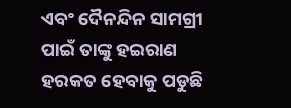ଏବଂ ଦୈନନ୍ଦିନ ସାମଗ୍ରୀ ପାଇଁ ତାଙ୍କୁ ହଇରାଣ ହରକତ ହେବାକୁ ପଡୁଛି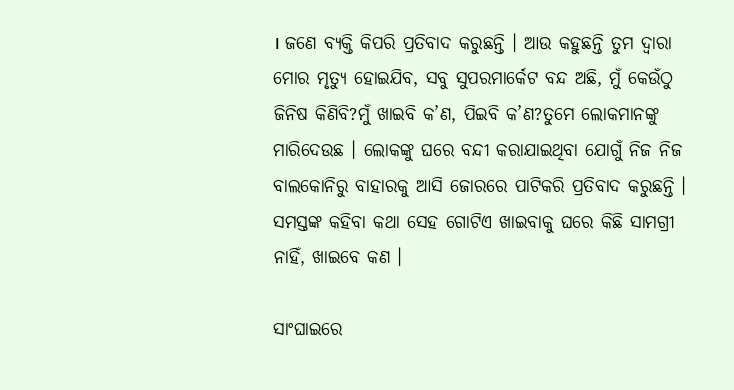। ଜଣେ ବ୍ୟକ୍ତି କିପରି ପ୍ରତିବାଦ କରୁଛନ୍ତି । ଆଉ କହୁଛନ୍ତି ତୁମ ଦ୍ୱାରା ମୋର ମୃତ୍ୟୁ ହୋଇଯିବ, ସବୁ ସୁପରମାର୍କେଟ ବନ୍ଦ ଅଛି, ମୁଁ କେଉଁଠୁ ଜିନିଷ କିଣିବି?ମୁଁ ଖାଇବି କ’ଣ, ପିଇବି କ’ଣ?ତୁମେ ଲୋକମାନଙ୍କୁ ମାରିଦେଉଛ । ଲୋକଙ୍କୁ ଘରେ ବନ୍ଦୀ କରାଯାଇଥିବା ଯୋଗୁଁ ନିଜ ନିଜ ବାଲକୋନିରୁ ବାହାରକୁ ଆସି ଜୋରରେ ପାଟିକରି ପ୍ରତିବାଦ କରୁଛନ୍ତି । ସମସ୍ତଙ୍କ କହିବା କଥା ସେହ ଗୋଟିଏ ଖାଇବାକୁ ଘରେ କିଛି ସାମଗ୍ରୀ ନାହିଁ, ଖାଇବେ କଣ ।

ସାଂଘାଇରେ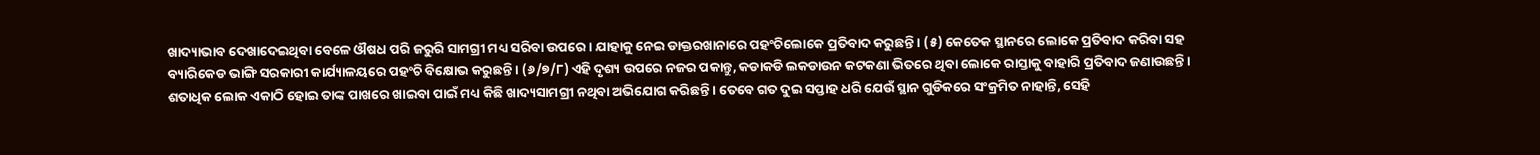ଖାଦ୍ୟାଭାବ ଦେଖାଦେଇଥିବା ବେଳେ ଔଷଧ ପରି ଜରୁରି ସାମଗ୍ରୀ ମଧ୍ୟ ସରିବା ଉପରେ । ଯାହାକୁ ନେଇ ଡାକ୍ତରଖାନାରେ ପହଂଚିଲୋକେ ପ୍ରତିବାଦ କରୁଛନ୍ତି । (୫) କେତେକ ସ୍ଥାନରେ ଲୋକେ ପ୍ରତିବାଦ କରିବା ସହ ବ୍ୟାରିକେଡ ଭାଙ୍ଗି ସରକାରୀ କାର୍ଯ୍ୟାଳୟରେ ପହଂଚି ବିକ୍ଷୋଭ କରୁଛନ୍ତି । (୬/୭/୮) ଏହି ଦୃଶ୍ୟ ଉପରେ ନଜର ପକାନ୍ତୁ, କଡାକଡି ଲକଡାଉନ କଟକଣା ଭିତରେ ଥିବା ଲୋକେ ରାସ୍ତାକୁ ବାହାରି ପ୍ରତିବାଦ ଜଣାଉଛନ୍ତି । ଶତାଧିକ ଲୋକ ଏକାଠି ହୋଇ ତାଙ୍କ ପାଖରେ ଖାଇବା ପାଇଁ ମଧ୍ୟ କିଛି ଖାଦ୍ୟସାମଗ୍ରୀ ନଥିବା ଅଭିଯୋଗ କରିଛନ୍ତି । ତେବେ ଗତ ଦୁଇ ସପ୍ତାହ ଧରି ଯେଉଁ ସ୍ଥାନ ଗୁଡିକରେ ସଂକ୍ରମିତ ନାହାନ୍ତି, ସେହି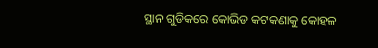ସ୍ଥାନ ଗୁଡିକରେ କୋଭିଡ କଟକଣାକୁ କୋହଳ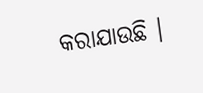କରାଯାଉଛି ।